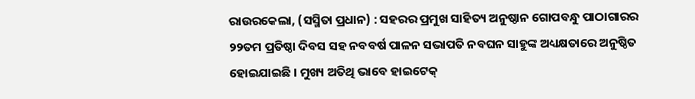ରାଉରକେଲା, (ସସ୍ମିତା ପ୍ରଧାନ) : ସହରର ପ୍ରମୁଖ ସାହିତ୍ୟ ଅନୁଷ୍ଠାନ ଗୋପବନ୍ଧୁ ପାଠାଗାରର ୨୨ତମ ପ୍ରତିଷ୍ଠା ଦିବସ ସହ ନବବର୍ଷ ପାଳନ ସଭାପତି ନବଘନ ସାହୁଙ୍କ ଅଧ୍ୟକ୍ଷତାରେ ଅନୁଷ୍ଠିତ ହୋଇଯାଇଛି । ମୁଖ୍ୟ ଅତିଥି ଭାବେ ହାଇଟେକ୍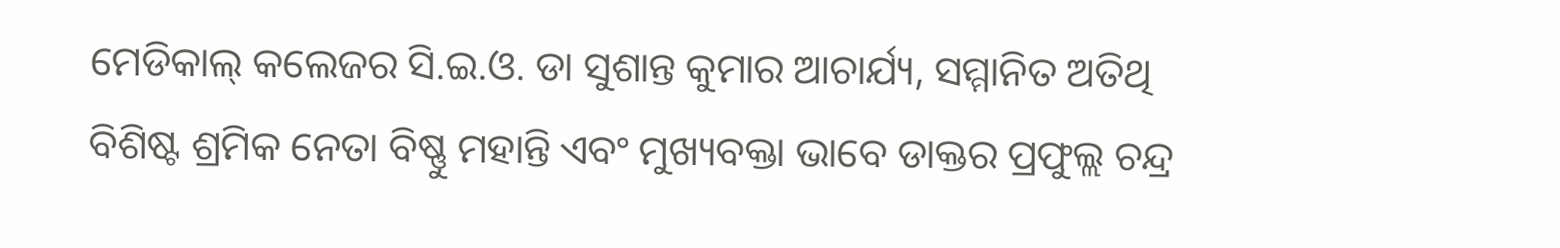ମେଡିକାଲ୍ କଲେଜର ସି.ଇ.ଓ. ଡା ସୁଶାନ୍ତ କୁମାର ଆଚାର୍ଯ୍ୟ, ସମ୍ମାନିତ ଅତିଥି ବିଶିଷ୍ଟ ଶ୍ରମିକ ନେତା ବିଷ୍ଣୁ ମହାନ୍ତି ଏବଂ ମୁଖ୍ୟବକ୍ତା ଭାବେ ଡାକ୍ତର ପ୍ରଫୁଲ୍ଲ ଚନ୍ଦ୍ର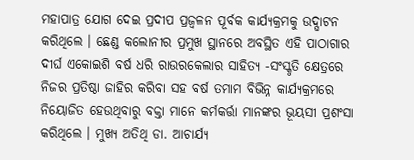ମହାପାତ୍ର ଯୋଗ ଦେଇ ପ୍ରଦୀପ ପ୍ରଜ୍ୱଳନ ପୂର୍ବକ କାର୍ଯ୍ୟକ୍ରମକୁ ଉଦ୍ଘାଟନ କରିଥିଲେ । ଛେଣ୍ଡ କଲୋନୀର ପ୍ରମୁଖ ସ୍ଥାନରେ ଅବସ୍ଥିତ ଏହି ପାଠାଗାର ଦୀର୍ଘ ଏକୋଇଶି ବର୍ଷ ଧରି ରାଉରକେଲାର ସାହିତ୍ୟ -ସଂସ୍କୃତି କ୍ଷେତ୍ରରେ ନିଜର ପ୍ରତିଷ୍ଠା ଜାହିର କରିବା ସହ ବର୍ଷ ତମାମ ବିଭିନ୍ନ କାର୍ଯ୍ୟକ୍ରମରେ ନିୟୋଜିତ ହେଉଥିବାରୁ ବକ୍ତା ମାନେ କର୍ମକର୍ତ୍ତା ମାନଙ୍କର ଭୂୟସୀ ପ୍ରଶଂସା କରିଥିଲେ । ମୁଖ୍ୟ ଅତିଥି ଡା. ଆଚାର୍ଯ୍ୟ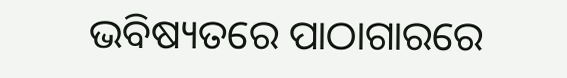ଭବିଷ୍ୟତରେ ପାଠାଗାରରେ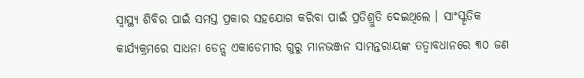ସ୍ୱାସ୍ଥ୍ୟ ଶିବିର ପାଇଁ ସମସ୍ତ ପ୍ରକାର ସହଯୋଗ କରିବା ପାଇଁ ପ୍ରତିଶ୍ରୁତି ଦେଇଥିଲେ । ସାଂସ୍କୃତିକ କାର୍ଯ୍ୟକ୍ରମରେ ସାଧନା ଡେନ୍ସ ଏକାଡେମୀର ଗୁରୁ ମାନଭଞ୍ଜନ ସାମନ୍ତରାୟଙ୍କ ତତ୍ୱାବଧାନରେ ୩୦ ଜଣ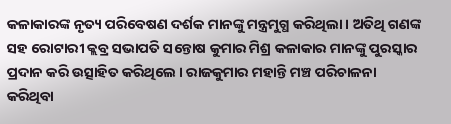କଳାକାରଙ୍କ ନୃତ୍ୟ ପରିବେଷଣ ଦର୍ଶକ ମାନଙ୍କୁ ମନ୍ତ୍ରମୁଗ୍ଧ କରିଥିଲା । ଅତିଥି ଗଣଙ୍କ ସହ ରୋଟାରୀ କ୍ଲବ୍ର ସଭାପତି ସନ୍ତୋଷ କୁମାର ମିଶ୍ର କଳାକାର ମାନଙ୍କୁ ପୁରସ୍କାର ପ୍ରଦାନ କରି ଉତ୍ସାହିତ କରିଥିଲେ । ରାଜକୁମାର ମହାନ୍ତି ମଞ୍ଚ ପରିଚାଳନା କରିଥିବା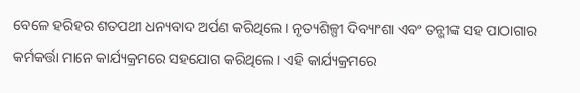ବେଳେ ହରିହର ଶତପଥୀ ଧନ୍ୟବାଦ ଅର୍ପଣ କରିଥିଲେ । ନୃତ୍ୟଶିଳ୍ପୀ ଦିବ୍ୟାଂଶା ଏବଂ ତନ୍ଭୀଙ୍କ ସହ ପାଠାଗାର କର୍ମକର୍ତ୍ତା ମାନେ କାର୍ଯ୍ୟକ୍ରମରେ ସହଯୋଗ କରିଥିଲେ । ଏହି କାର୍ଯ୍ୟକ୍ରମରେ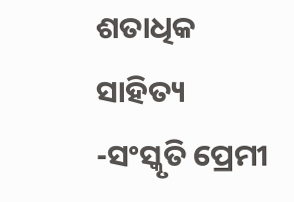ଶତାଧିକ ସାହିତ୍ୟ -ସଂସ୍କୃତି ପ୍ରେମୀ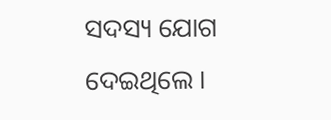ସଦସ୍ୟ ଯୋଗ ଦେଇଥିଲେ ।